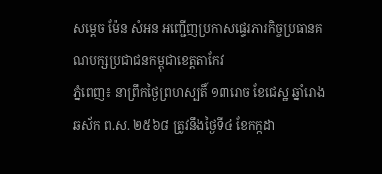សម្តេច ម៉ែន សំអន អញ្ជើញប្រកាសផ្ទេរភារកិច្ចប្រធានគណបក្សប្រជាជនកម្ពុជាខេត្តតាកែវ
ភ្នំពេញ៖ នាព្រឹកថ្ងៃព្រហស្បតិ៍ ១៣រោច ខែជេស្ឋ ឆ្នាំរោង ឆស័ក ព.ស. ២៥៦៨ ត្រូវនឹងថ្ងៃទី៤ ខែកក្កដា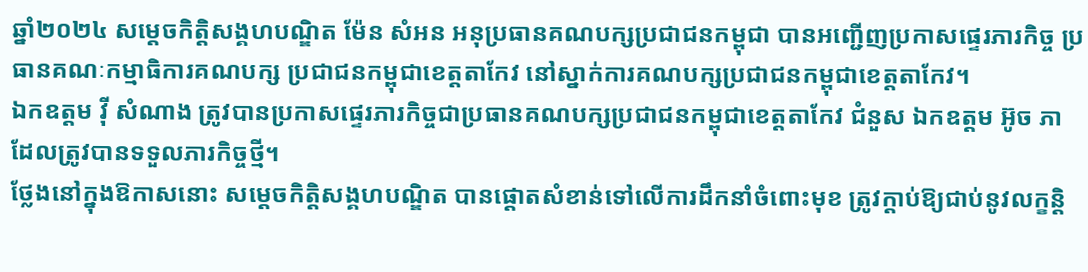ឆ្នាំ២០២៤ សម្តេចកិត្តិសង្គហបណ្ឌិត ម៉ែន សំអន អនុប្រធានគណបក្សប្រជាជនកម្ពុជា បានអញ្ជើញប្រកាសផ្ទេរភារកិច្ច ប្រធានគណៈកម្មាធិការគណបក្ស ប្រជាជនកម្ពុជាខេត្តតាកែវ នៅស្នាក់ការគណបក្សប្រជាជនកម្ពុជាខេត្តតាកែវ។
ឯកឧត្តម វ៉ី សំណាង ត្រូវបានប្រកាសផ្ទេរភារកិច្ចជាប្រធានគណបក្សប្រជាជនកម្ពុជាខេត្តតាកែវ ជំនួស ឯកឧត្តម អ៊ូច ភា ដែលត្រូវបានទទួលភារកិច្ចថ្មី។
ថ្លែងនៅក្នុងឱកាសនោះ សម្តេចកិត្តិសង្គហបណ្ឌិត បានផ្តោតសំខាន់ទៅលើការដឹកនាំចំពោះមុខ ត្រូវក្តាប់ឱ្យជាប់នូវលក្ខន្តិ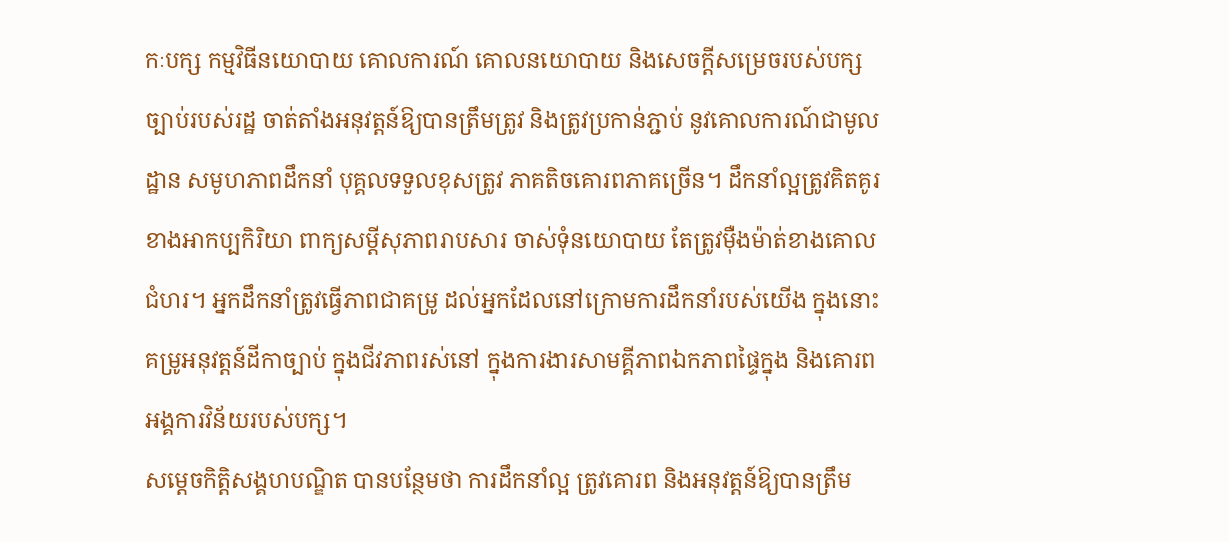កៈបក្ស កម្មវិធីនយោបាយ គោលការណ៍ គោលនយោបាយ និងសេចក្តីសម្រេចរបស់បក្ស ច្បាប់របស់រដ្ឋ ចាត់តាំងអនុវត្តន៍ឱ្យបានត្រឹមត្រូវ និងត្រូវប្រកាន់ភ្ជាប់ នូវគោលការណ៍ជាមូលដ្ឋាន សមូហភាពដឹកនាំ បុគ្គលទទួលខុសត្រូវ ភាគតិចគោរពភាគច្រើន។ ដឹកនាំល្អត្រូវគិតគូរខាងអាកប្បកិរិយា ពាក្យសម្តីសុភាពរាបសារ ចាស់ទុំនយោបាយ តែត្រូវម៉ឺងម៉ាត់ខាងគោលជំហរ។ អ្នកដឹកនាំត្រូវធ្វើភាពជាគម្រូ ដល់អ្នកដែលនៅក្រោមការដឹកនាំរបស់យើង ក្នុងនោះគម្រូអនុវត្តន៍ដីកាច្បាប់ ក្នុងជីវភាពរស់នៅ ក្នុងការងារសាមគ្គីភាពឯកភាពផ្ទៃក្នុង និងគោរពអង្គការវិន័យរបស់បក្ស។
សម្តេចកិត្តិសង្គហបណ្ឌិត បានបន្ថែមថា ការដឹកនាំល្អ ត្រូវគោរព និងអនុវត្តន៍ឱ្យបានត្រឹម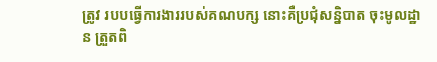ត្រូវ របបធ្វើការងាររបស់គណបក្ស នោះគឺប្រជុំសន្និបាត ចុះមូលដ្ឋាន ត្រួតពិ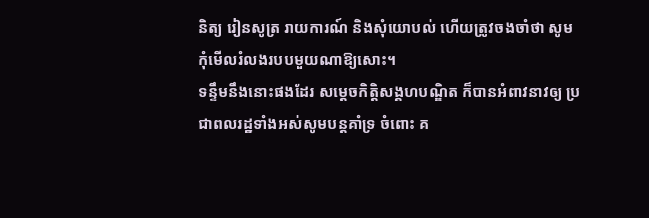និត្យ រៀនសូត្រ រាយការណ៍ និងសុំយោបល់ ហើយត្រូវចងចាំថា សូមកុំមើលរំលងរបបមួយណាឱ្យសោះ។
ទន្ទឹមនឹងនោះផងដែរ សម្តេចកិត្តិសង្គហបណ្ឌិត ក៏បានអំពាវនាវឲ្យ ប្រជាពលរដ្ឋទាំងអស់សូមបន្តគាំទ្រ ចំពោះ គ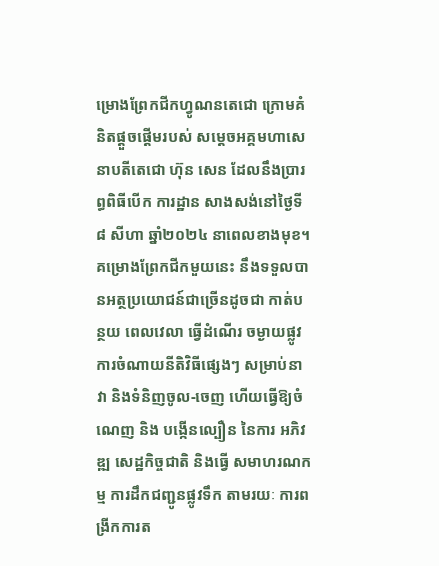ម្រោងព្រែកជីកហ្វូណនតេជោ ក្រោមគំនិតផ្តួចផ្តើមរបស់ សម្តេចអគ្គមហាសេនាបតីតេជោ ហ៊ុន សេន ដែលនឹងប្រារព្ធពិធីបើក ការដ្ឋាន សាងសង់នៅថ្ងៃទី ៨ សីហា ឆ្នាំ២០២៤ នាពេលខាងមុខ។ គម្រោងព្រែកជីកមួយនេះ នឹងទទួលបានអត្ថប្រយោជន៍ជាច្រើនដូចជា កាត់បន្ថយ ពេលវេលា ធ្វើដំណើរ ចម្ងាយផ្លូវ ការចំណាយនីតិវិធីផ្សេងៗ សម្រាប់នាវា និងទំនិញចូល-ចេញ ហើយធ្វើឱ្យចំណេញ និង បង្កើនល្បឿន នៃការ អភិវឌ្ឍ សេដ្ឋកិច្ចជាតិ និងធ្វើ សមាហរណកម្ម ការដឹកជញ្ជូនផ្លូវទឹក តាមរយៈ ការពង្រីកការត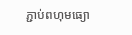ភ្ជាប់ពហុមធ្យោ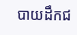បាយដឹកជ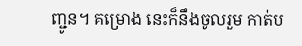ញ្ជូន។ គម្រោង នេះក៏នឹងចូលរួម កាត់ប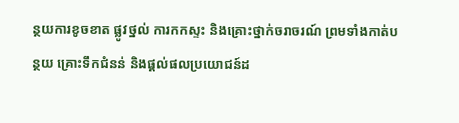ន្ថយការខូចខាត ផ្លូវថ្នល់ ការកកស្ទះ និងគ្រោះថ្នាក់ចរាចរណ៍ ព្រមទាំងកាត់បន្ថយ គ្រោះទឹកជំនន់ និងផ្តល់ផលប្រយោជន៍ដ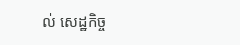ល់ សេដ្ឋកិច្ច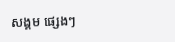សង្គម ផ្សេងៗ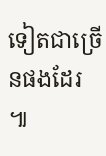ទៀតជាច្រើនផងដែរ ៕